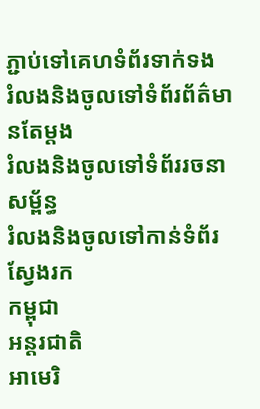ភ្ជាប់ទៅគេហទំព័រទាក់ទង
រំលងនិងចូលទៅទំព័រព័ត៌មានតែម្តង
រំលងនិងចូលទៅទំព័ររចនាសម្ព័ន្ធ
រំលងនិងចូលទៅកាន់ទំព័រស្វែងរក
កម្ពុជា
អន្តរជាតិ
អាមេរិ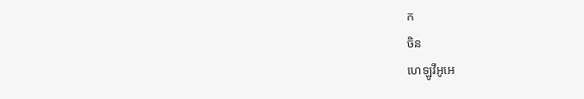ក
ចិន
ហេឡូវីអូអេ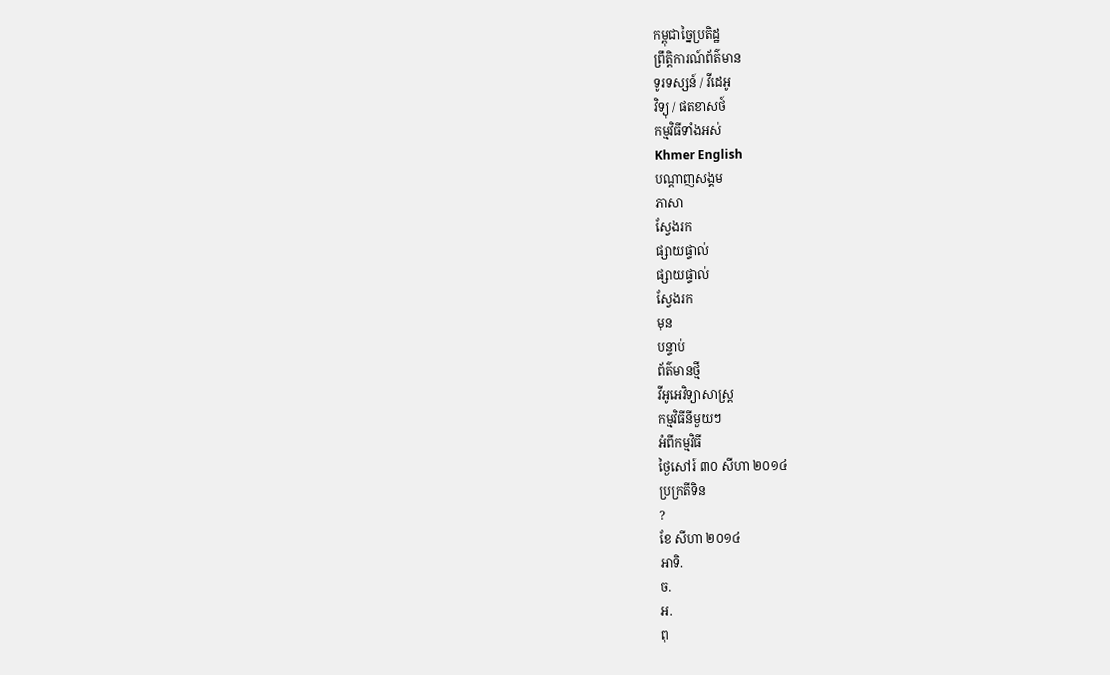កម្ពុជាច្នៃប្រតិដ្ឋ
ព្រឹត្តិការណ៍ព័ត៌មាន
ទូរទស្សន៍ / វីដេអូ
វិទ្យុ / ផតខាសថ៍
កម្មវិធីទាំងអស់
Khmer English
បណ្តាញសង្គម
ភាសា
ស្វែងរក
ផ្សាយផ្ទាល់
ផ្សាយផ្ទាល់
ស្វែងរក
មុន
បន្ទាប់
ព័ត៌មានថ្មី
វីអូអេវិទ្យាសាស្ត្រ
កម្មវិធីនីមួយៗ
អំពីកម្មវិធី
ថ្ងៃសៅរ៍ ៣០ សីហា ២០១៤
ប្រក្រតីទិន
?
ខែ សីហា ២០១៤
អាទិ.
ច.
អ.
ពុ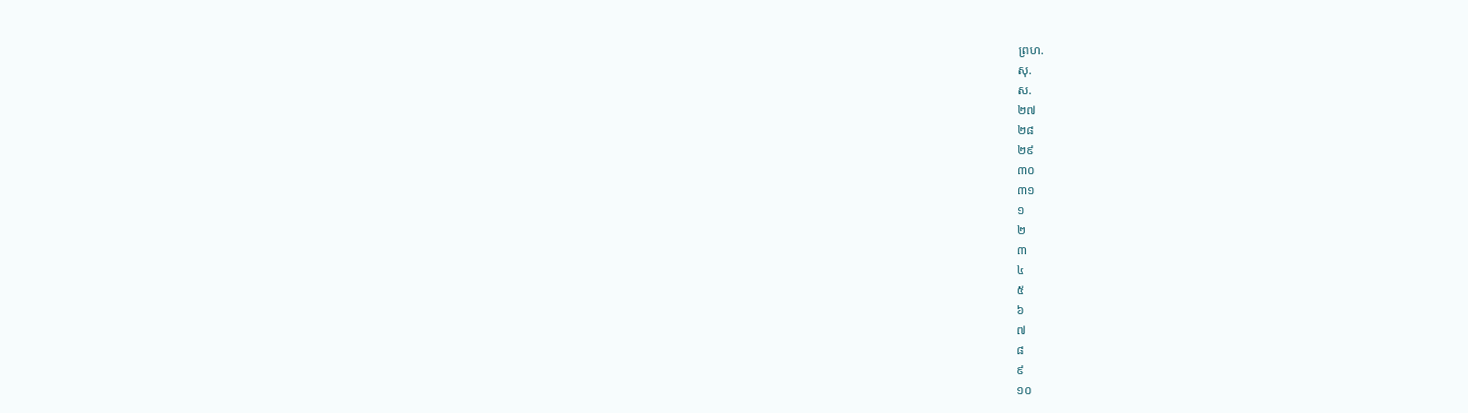ព្រហ.
សុ.
ស.
២៧
២៨
២៩
៣០
៣១
១
២
៣
៤
៥
៦
៧
៨
៩
១០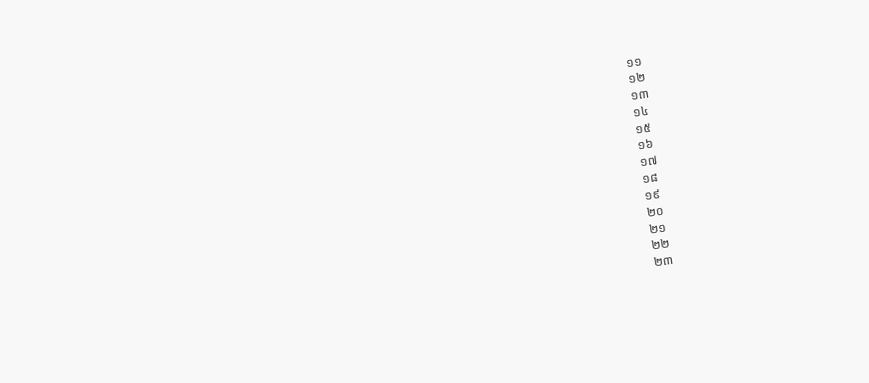១១
១២
១៣
១៤
១៥
១៦
១៧
១៨
១៩
២០
២១
២២
២៣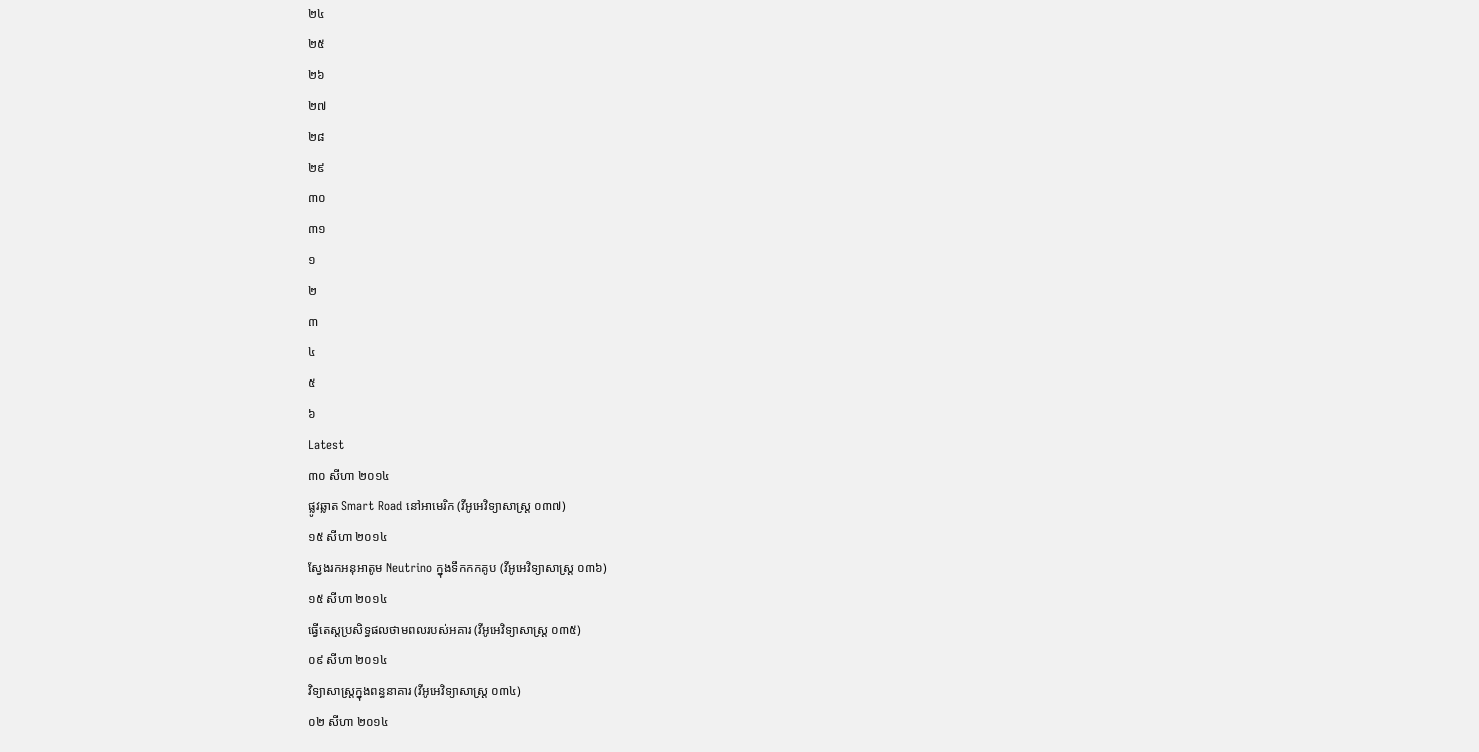២៤
២៥
២៦
២៧
២៨
២៩
៣០
៣១
១
២
៣
៤
៥
៦
Latest
៣០ សីហា ២០១៤
ផ្លូវឆ្លាត Smart Road នៅអាមេរិក (វីអូអេវិទ្យាសាស្ត្រ ០៣៧)
១៥ សីហា ២០១៤
ស្វែងរកអនុអាតូម Neutrino ក្នុងទឹកកកគូប (វីអូអេវិទ្យាសាស្ត្រ ០៣៦)
១៥ សីហា ២០១៤
ធ្វើតេស្តប្រសិទ្ធផលថាមពលរបស់អគារ (វីអូអេវិទ្យាសាស្ត្រ ០៣៥)
០៩ សីហា ២០១៤
វិទ្យាសាស្ត្រក្នុងពន្ធនាគារ (វីអូអេវិទ្យាសាស្ត្រ ០៣៤)
០២ សីហា ២០១៤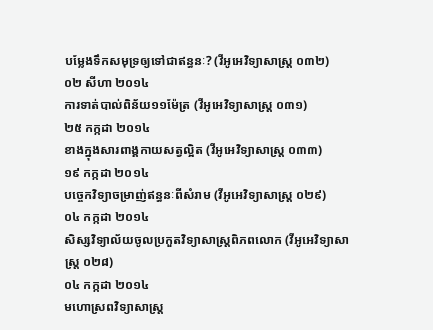បម្លែងទឹកសមុទ្រឲ្យទៅជាឥន្ធនៈ? (វីអូអេវិទ្យាសាស្ត្រ ០៣២)
០២ សីហា ២០១៤
ការទាត់បាល់ពិន័យ១១ម៉ែត្រ (វីអូអេវិទ្យាសាស្ត្រ ០៣១)
២៥ កក្កដា ២០១៤
ខាងក្នុងសារពាង្គកាយសត្វល្អិត (វីអូអេវិទ្យាសាស្ត្រ ០៣៣)
១៩ កក្កដា ២០១៤
បច្ចេកវិទ្យាចម្រាញ់ឥន្ធនៈពីសំរាម (វីអូអេវិទ្យាសាស្ត្រ ០២៩)
០៤ កក្កដា ២០១៤
សិស្សវិទ្យាល័យចូលប្រកួតវិទ្យាសាស្ត្រពិភពលោក (វីអូអេវិទ្យាសាស្ត្រ ០២៨)
០៤ កក្កដា ២០១៤
មហោស្រពវិទ្យាសាស្ត្រ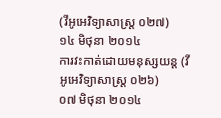(វីអូអេវិទ្យាសាស្ត្រ ០២៧)
១៤ មិថុនា ២០១៤
ការវះកាត់ដោយមនុស្សយន្ត (វីអូអេវិទ្យាសាស្ត្រ ០២៦)
០៧ មិថុនា ២០១៤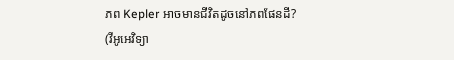ភព Kepler អាចមានជីវិតដូចនៅភពផែនដី? (វីអូអេវិទ្យា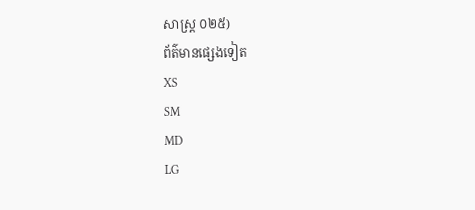សាស្ត្រ ០២៥)
ព័ត៌មានផ្សេងទៀត
XS
SM
MD
LG